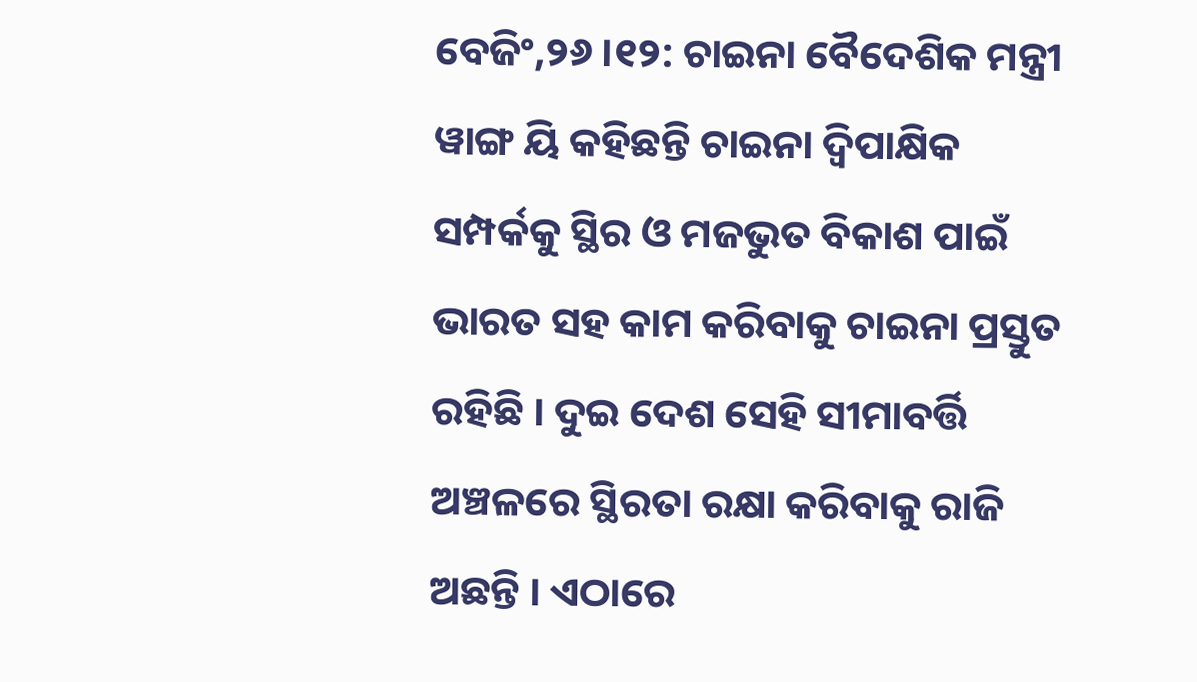ବେଜିଂ,୨୬ ।୧୨: ଚାଇନା ବୈଦେଶିକ ମନ୍ତ୍ରୀ ୱାଙ୍ଗ ୟି କହିଛନ୍ତି ଚାଇନା ଦ୍ୱିପାକ୍ଷିକ ସମ୍ପର୍କକୁ ସ୍ଥିର ଓ ମଜଭୁତ ବିକାଶ ପାଇଁ ଭାରତ ସହ କାମ କରିବାକୁ ଚାଇନା ପ୍ରସ୍ତୁତ ରହିଛି । ଦୁଇ ଦେଶ ସେହି ସୀମାବର୍ତ୍ତି ଅଞ୍ଚଳରେ ସ୍ଥିରତା ରକ୍ଷା କରିବାକୁ ରାଜି ଅଛନ୍ତି । ଏଠାରେ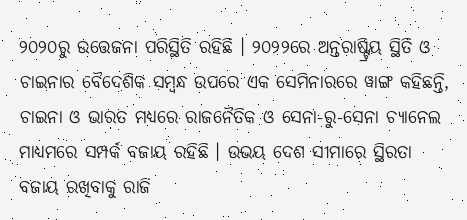୨୦୨୦ରୁ ଉତ୍ତେଜନା ପରିସ୍ଥିତି ରହିଛି । ୨୦୨୨ରେ ଅନ୍ତରାଷ୍ଟ୍ରିୟ ସ୍ଥିତି ଓ ଚାଇନାର ବୈଦେଶିକ ସମ୍ବନ୍ଧ ଉପରେ ଏକ ସେମିନାରରେ ୱାଙ୍ଗ କହିଛନ୍ତି, ଚାଇନା ଓ ଭାରତ ମଧ୍ୟରେ ରାଜନୈତିକ ଓ ସେନା-ରୁ-ସେନା ଚ୍ୟାନେଲ ମାଧ୍ୟମରେ ସମ୍ପର୍କ ବଜାୟ ରହିଛି । ଉଭୟ ଦେଶ ସୀମାରେ ସ୍ଥିରତା ବଜାୟ ରଖିବାକୁ ରାଜି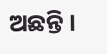ଅଛନ୍ତି ।